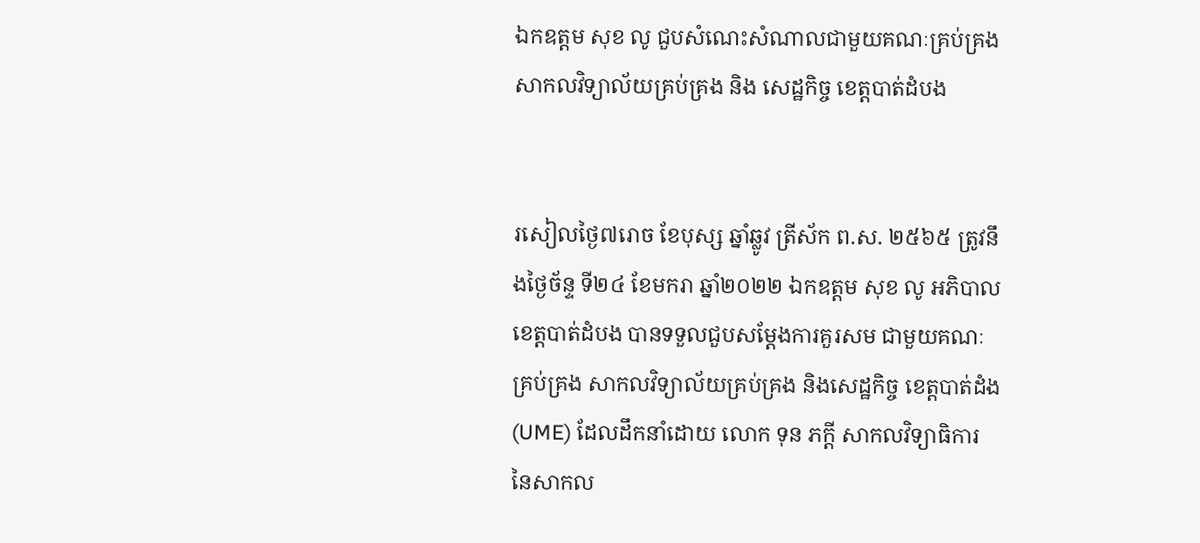ឯកឧត្តម សុខ លូ ជួបសំណេះសំណាលជាមួយគណៈគ្រប់គ្រងសាកលវិទ្យាល័យគ្រប់គ្រង និង សេដ្ឋកិច្ច ខេត្តបាត់ដំបង


រសៀលថ្ងៃ៧រោច ខែបុស្ស ឆ្នាំឆ្លូវ ត្រីស័ក ព.ស. ២៥៦៥ ត្រូវនឹងថ្ងៃច័ន្ទ ទី២៤ ខែមករា ឆ្នាំ២០២២ ឯកឧត្តម សុខ លូ អភិបាលខេត្តបាត់ដំបង បានទទួលជួបសម្តែងការគួរសម ជាមួយគណៈគ្រប់គ្រង សាកលវិទ្យាល័យគ្រប់គ្រង និងសេដ្ឋកិច្ច ខេត្តបាត់ដំង(UME) ដែលដឹកនាំដោយ លោក ទុន ភក្តី សាកលវិទ្យាធិការ នៃសាកល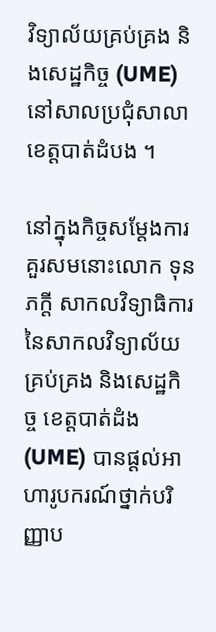វិទ្យាល័យគ្រប់គ្រង និងសេដ្ឋកិច្ច (UME) នៅសាលប្រជុំសាលាខេត្តបាត់ដំបង ។

នៅក្នុងកិច្ចសម្តែងការគួរសមនោះលោក ទុន ភក្តី សាកលវិទ្យាធិការ នៃសាកលវិទ្យាល័យគ្រប់គ្រង និងសេដ្ឋកិច្ច ខេត្តបាត់ដំង (UME) បានផ្តល់អាហារូបករណ៍ថ្នាក់បរិញ្ញាប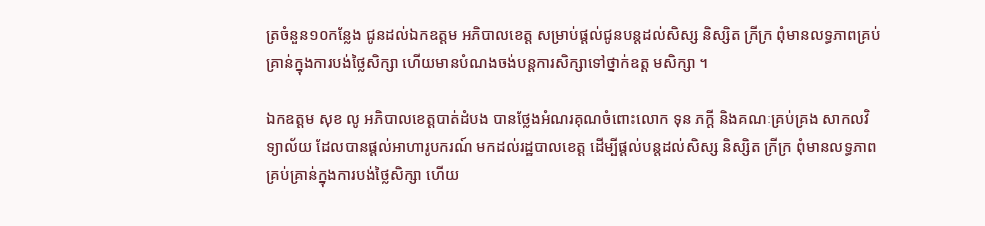ត្រចំនួន១០កន្លែង ជូនដល់ឯកឧត្តម អភិបាលខេត្ត សម្រាប់ផ្តល់ជូនបន្តដល់សិស្ស និស្សិត ក្រីក្រ ពុំមានលទ្ធភាពគ្រប់គ្រាន់ក្នុងការបង់ថ្លៃសិក្សា ហើយមានបំណងចង់បន្តការសិក្សាទៅថ្នាក់ឧត្ត មសិក្សា ។

ឯកឧត្តម សុខ លូ អភិបាលខេត្តបាត់ដំបង បានថ្លែងអំណរគុណចំពោះលោក ទុន ភក្តី និងគណៈគ្រប់គ្រង សាកលវិទ្យាល័យ ដែលបានផ្តល់អាហារូបករណ៍ មកដល់រដ្ឋបាលខេត្ត ដើម្បីផ្តល់បន្តដល់សិស្ស និស្សិត ក្រីក្រ ពុំមានលទ្ធភាពគ្រប់គ្រាន់ក្នុងការបង់ថ្លៃសិក្សា ហើយ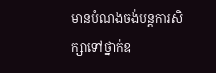មានបំណងចង់បន្តការសិក្សាទៅថ្នាក់ឧ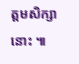ត្តមសិក្សានោះ ៕